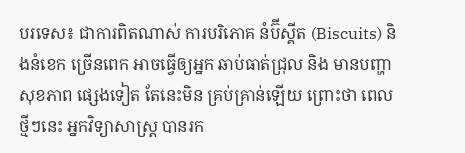បរទេស៖ ជាការពិតណាស់ ការបរិភោគ នំប៊ីស្គីត (Biscuits) និងនំខេក ច្រើនពេក អាចធ្វើឲ្យអ្នក ឆាប់ធាត់ជ្រុល និង មានបញ្ហាសុខភាព ផ្សេងទៀត តែនេះមិន គ្រប់គ្រាន់ឡើយ ព្រោះថា ពេលថ្មីៗនេះ អ្នកវិទ្យាសាស្ត្រ បានរក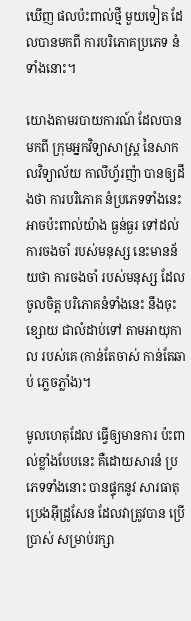ឃើញ ផលប៉ះពាល់ថ្មី មួយទៀត ដែលបានមកពី ការបរិភោគប្រភេទ នំទាំងនោះ។

យោងតាមរបាយការណ៍ ដែលបានមកពី ក្រុមអ្នកវិទ្យាសាស្រ្ត នៃសាកលវិទ្យាល័យ កាលីហ្វ័រញ៉ា បានឲ្យដឹងថា ការបរិភោគ នំប្រភេទទាំងនេះ អាចប៉ះពាល់យ៉ាង ធ្ងន់ធ្ងរ ទៅដល់ ការចងចាំ របស់មនុស្ស នេះមានន័យថា ការចងចាំ របស់មនុស្ស ដែលចូលចិត្ត បរិភោគនំទាំងនេះ នឹងចុះខ្សោយ ជាលំដាប់ទៅ តាមអាយុកាល របស់គេ (កាន់តែចាស់ កាន់តែឆាប់ ភ្លេចភ្លាំង)។

មូលហេតុដែល ធ្វើឲ្យមានការ ប៉ះពាល់ខ្លាំងបែបនេះ គឺដោយសារនំ ប្រភេទទាំងនោះ បានផ្ទុកនូវ សារធាតុប្រេងអ៊ីដ្រូសែន ដែលវាត្រូវបាន ប្រើប្រាស់ សម្រាប់រក្សា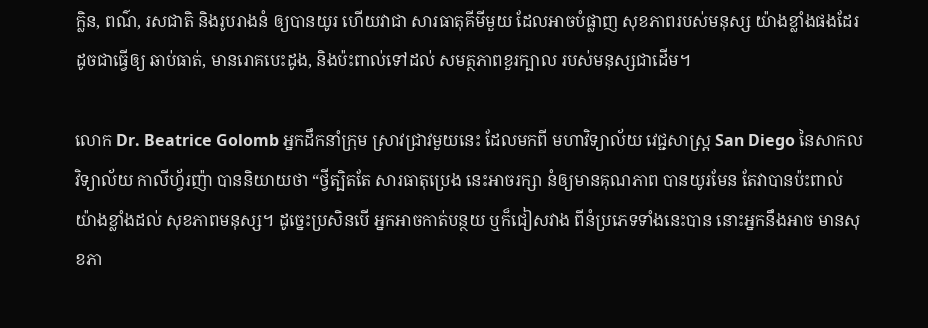ក្លិន, ពណ៌, រសជាតិ និងរូបរាងនំ ឲ្យបានយូរ ហើយវាជា សារធាតុគីមីមួយ ដែលអាចបំផ្លាញ សុខភាពរបស់មនុស្ស យ៉ាងខ្លាំងផងដែរ ដូចជាធ្វើឲ្យ ឆាប់ធាត់, មានរោគបេះដូង, និងប៉ះពាល់ទៅដល់ សមត្ថភាពខួរក្បាល របស់មនុស្សជាដើម។

លោក Dr. Beatrice Golomb អ្នកដឹកនាំក្រុម ស្រាវជ្រាវមួយនេះ ដែលមកពី មហាវិទ្យាល័យ វេជ្ជសាស្រ្ត San Diego នៃសាកលវិទ្យាល័យ កាលីហ្វ័រញ៉ា បាននិយាយថា “ថ្វីត្បិតតែ សារធាតុប្រេង នេះអាចរក្សា នំឲ្យមានគុណភាព បានយូរមែន តែវាបានប៉ះពាល់ យ៉ាងខ្លាំងដល់ សុខភាពមនុស្ស។ ដូច្នេះប្រសិនបើ អ្នកអាចកាត់បន្ថយ ឬក៏ជៀសវាង ពីនំប្រភេទទាំងនេះបាន នោះអ្នកនឹងអាច មានសុខភា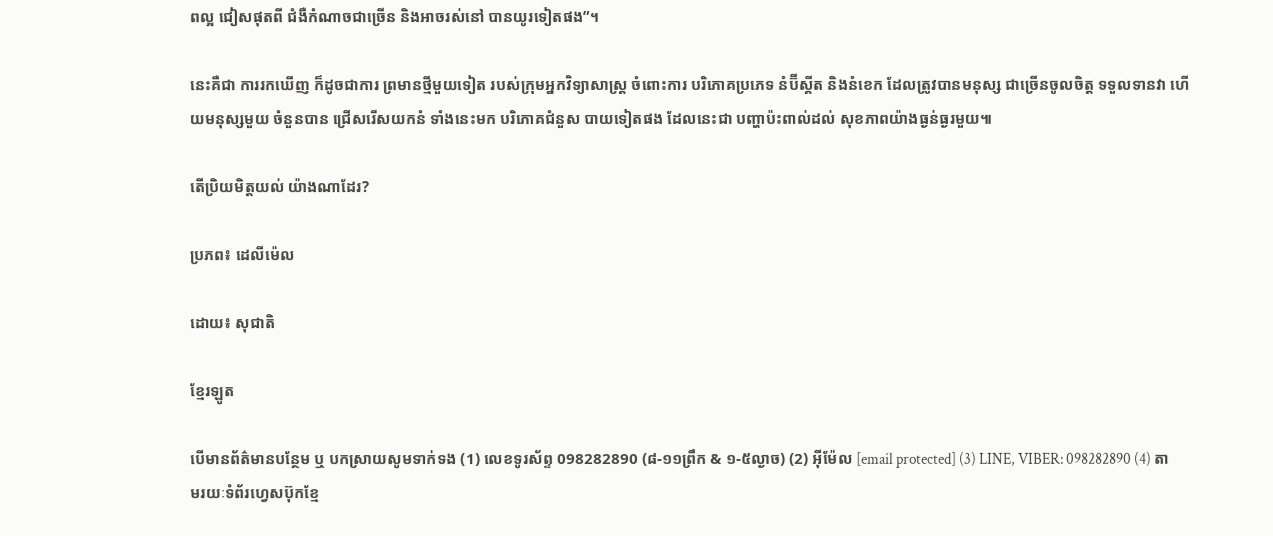ពល្អ ជៀសផុតពី ជំងឺកំណាចជាច្រើន និងអាចរស់នៅ បានយូរទៀតផង”។

នេះគឺជា ការរកឃើញ ក៏ដូចជាការ ព្រមានថ្មីមួយទៀត របស់ក្រុមអ្នកវិទ្យាសាស្រ្ត ចំពោះការ បរិភោគប្រភេទ នំប៊ីស្គីត និងនំខេក ដែលត្រូវបានមនុស្ស ជាច្រើនចូលចិត្ត ទទួលទានវា ហើយមនុស្សមួយ ចំនួនបាន ជ្រើសរើសយកនំ ទាំងនេះមក បរិភោគជំនួស បាយទៀតផង ដែលនេះជា បញ្ហាប៉ះពាល់ដល់ សុខភាពយ៉ាងធ្ងន់ធ្ងរមួយ៕

តើប្រិយមិត្តយល់ យ៉ាងណាដែរ?

ប្រភព៖ ដេលីម៉េល

ដោយ៖ សុជាតិ

ខ្មែរឡូត

បើមានព័ត៌មានបន្ថែម ឬ បកស្រាយសូមទាក់ទង (1) លេខទូរស័ព្ទ 098282890 (៨-១១ព្រឹក & ១-៥ល្ងាច) (2) អ៊ីម៉ែល [email protected] (3) LINE, VIBER: 098282890 (4) តាមរយៈទំព័រហ្វេសប៊ុកខ្មែ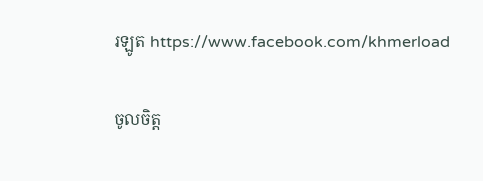រឡូត https://www.facebook.com/khmerload

ចូលចិត្ត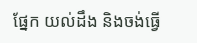ផ្នែក យល់ដឹង និងចង់ធ្វើ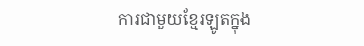ការជាមួយខ្មែរឡូតក្នុង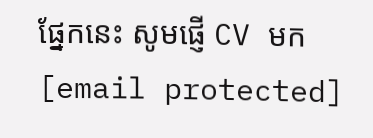ផ្នែកនេះ សូមផ្ញើ CV មក [email protected]